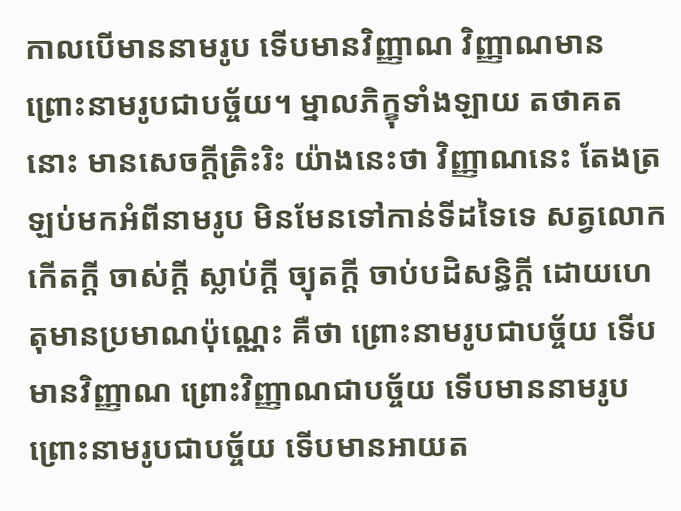កាលបើមាននាមរូប ទើបមានវិញ្ញាណ វិញ្ញាណមាន ព្រោះនាមរូបជាបច្ច័យ។ ម្នាលភិក្ខុទាំងឡាយ តថាគតនោះ មានសេចក្តីត្រិះរិះ យ៉ាងនេះថា វិញ្ញាណនេះ តែងត្រឡប់មកអំពីនាមរូប មិនមែនទៅកាន់ទីដទៃទេ សត្វលោកកើតក្តី ចាស់ក្តី ស្លាប់ក្តី ច្យុតក្តី ចាប់បដិសន្ធិក្តី ដោយហេតុមានប្រមាណប៉ុណ្ណេះ គឺថា ព្រោះនាមរូបជាបច្ច័យ ទើបមានវិញ្ញាណ ព្រោះវិញ្ញាណជាបច្ច័យ ទើបមាននាមរូប ព្រោះនាមរូបជាបច្ច័យ ទើបមានអាយត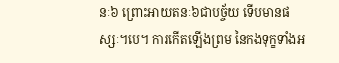នៈ៦ ព្រោះអាយតនៈ៦ជាបច្ច័យ ទើបមានផស្សៈ។បេ។ ការកើតឡើងព្រម នៃកងទុក្ខទាំងអ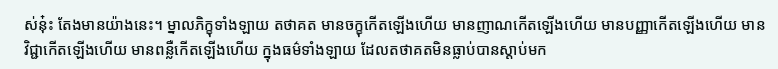ស់នុ៎ះ តែងមានយ៉ាងនេះ។ ម្នាលភិក្ខុទាំងឡាយ តថាគត មានចក្ខុកើតឡើងហើយ មានញាណកើតឡើងហើយ មានបញ្ញាកើតឡើងហើយ មានវិជ្ជាកើតឡើងហើយ មានពន្លឺកើតឡើងហើយ ក្នុងធម៌ទាំងឡាយ ដែលតថាគតមិនធ្លាប់បានស្តាប់មក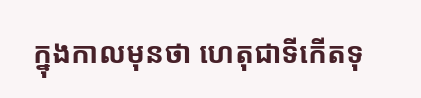ក្នុងកាលមុនថា ហេតុជាទីកើតទុ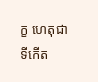ក្ខ ហេតុជាទីកើត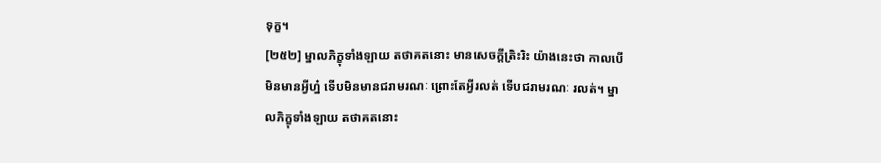ទុក្ខ។
[២៥២] ម្នាលភិក្ខុទាំងឡាយ តថាគតនោះ មានសេចក្តីត្រិះរិះ យ៉ាងនេះថា កាលបើមិនមានអ្វីហ្ន៎ ទើបមិនមានជរាមរណៈ ព្រោះតែអ្វីរលត់ ទើបជរាមរណៈ រលត់។ ម្នាលភិក្ខុទាំងឡាយ តថាគតនោះ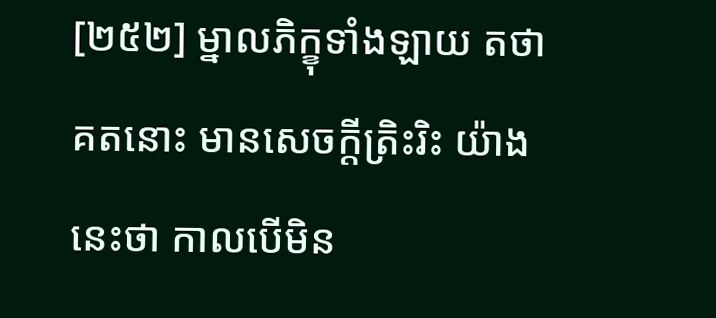[២៥២] ម្នាលភិក្ខុទាំងឡាយ តថាគតនោះ មានសេចក្តីត្រិះរិះ យ៉ាងនេះថា កាលបើមិន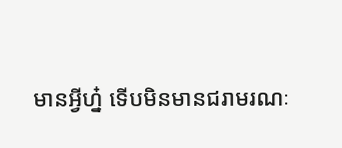មានអ្វីហ្ន៎ ទើបមិនមានជរាមរណៈ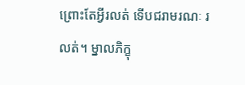ព្រោះតែអ្វីរលត់ ទើបជរាមរណៈ រលត់។ ម្នាលភិក្ខុ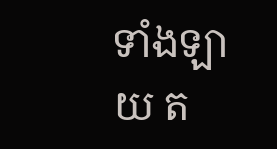ទាំងឡាយ ត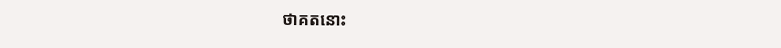ថាគតនោះ